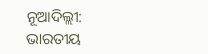ନୂଆଦିଲ୍ଲୀ: ଭାରତୀୟ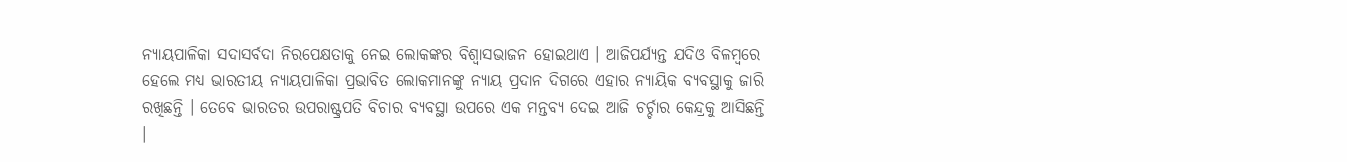ନ୍ୟାୟପାଳିକା ସଦାସର୍ବଦା ନିରପେକ୍ଷତାକୁ ନେଇ ଲୋକଙ୍କର ବିଶ୍ୱାସଭାଜନ ହୋଇଥାଏ । ଆଜିପର୍ଯ୍ୟନ୍ତ ଯଦିଓ ବିଳମ୍ବରେ ହେଲେ ମଧ୍ୟ ଭାରତୀୟ ନ୍ୟାୟପାଳିକା ପ୍ରଭାବିତ ଲୋକମାନଙ୍କୁ ନ୍ୟାୟ ପ୍ରଦାନ ଦିଗରେ ଏହାର ନ୍ୟାୟିକ ବ୍ୟବସ୍ଥାକୁ ଜାରି ରଖିଛନ୍ତି । ତେବେ ଭାରତର ଉପରାଷ୍ଟ୍ରପତି ବିଚାର ବ୍ୟବସ୍ଥା ଉପରେ ଏକ ମନ୍ତବ୍ୟ ଦେଇ ଆଜି ଚର୍ଚ୍ଚାର କେନ୍ଦ୍ରକୁ ଆସିଛନ୍ତି ।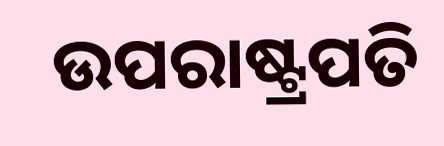ଉପରାଷ୍ଟ୍ରପତି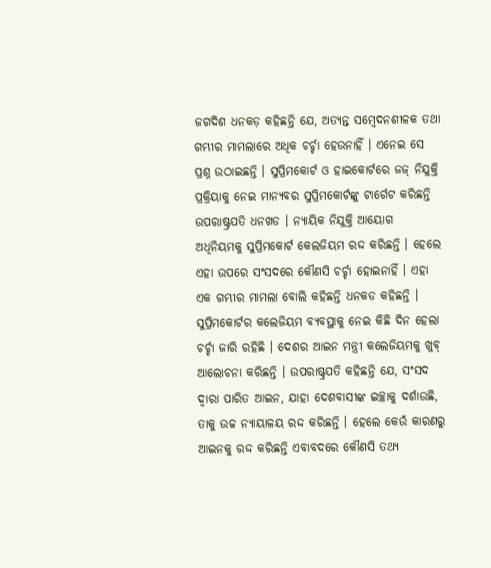ଜଗଦିଶ ଧନକଡ଼ କହିଛନ୍ତି ଯେ, ଅତ୍ୟନ୍ତ ସମ୍ବେଦନଶୀଳକ ତଥା ଗମ୍ଭୀର ମାମଲାରେ ଅଧିକ ଚର୍ଚ୍ଚା ହେଉନାହିଁ । ଏନେଇ ସେ ପ୍ରଶ୍ନ ଉଠାଇଛନ୍ତି । ସୁପ୍ରିମକୋର୍ଟ ଓ ହାଇକୋର୍ଟରେ ଜଜ୍ ନିଯୁକ୍ତି ପ୍ରକ୍ରିୟାକୁ ନେଇ ମାନ୍ୟବର ସୁପ୍ରିମକୋର୍ଟଙ୍କୁ ଟାର୍ଗେଟ କରିଛନ୍ତି ଉପରାଷ୍ଟ୍ରପତି ଧନଖଡ । ନ୍ୟାୟିକ ନିଯୁକ୍ତି ଆୟୋଗ ଅଧିନିୟମକୁ ସୁପ୍ରିମକୋର୍ଟ କେଲଜିୟମ ରଦ୍ଦ କରିଛନ୍ତି । ହେଲେ ଏହା ଉପରେ ସଂସଦରେ କୌଣସି ଚର୍ଚ୍ଚା ହୋଇନାହିଁ । ଏହା ଏକ ଗମ୍ଭୀର ମାମଲା ବୋଲି କହିଛନ୍ତି ଧନକଡ କହିଛନ୍ତି । ସୁପ୍ରିମକୋର୍ଟର କଲେଜିୟମ ବ୍ୟବସ୍ଥାକୁ ନେଇ କିଛି ଦିନ ହେଲା ଚର୍ଚ୍ଚା ଜାରି ରହିଛି । ଦେଶର ଆଇନ ମନ୍ତ୍ରୀ କଲେଜିୟମକୁ ଖୁବ୍ ଆଲୋଚନା କରିଛନ୍ତି । ଉପରାଷ୍ଟ୍ରପତି କହିଛନ୍ତି ଯେ, ସଂସଦ ଦ୍ୱାରା ପାରିତ ଆଇନ, ଯାହା ଦେଶବାସୀଙ୍କ ଇଚ୍ଛାକୁ ଦର୍ଶାଉଛି, ତାକୁ ଉଚ୍ଚ ନ୍ୟାୟାଳୟ ରଦ୍ଦ କରିଛନ୍ତି । ହେଲେ କେଉଁ କାରଣରୁ ଆଇନକୁ ରଦ୍ଦ କରିଛନ୍ତି ଏବାବଦରେ କୌଣସି ତଥ୍ୟ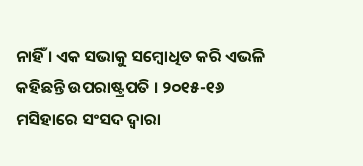ନାହିଁ । ଏକ ସଭାକୁ ସମ୍ବୋଧିତ କରି ଏଭଳି କହିଛନ୍ତି ଉପରାଷ୍ଟ୍ରପତି । ୨୦୧୫-୧୬ ମସିହାରେ ସଂସଦ ଦ୍ୱାରା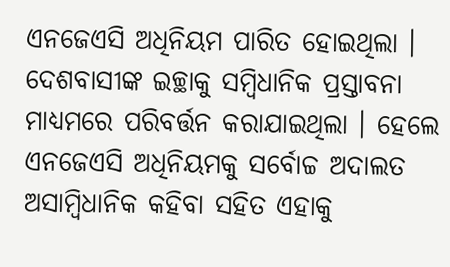ଏନଜେଏସି ଅଧିନିୟମ ପାରିତ ହୋଇଥିଲା । ଦେଶବାସୀଙ୍କ ଇଚ୍ଛାକୁ ସମ୍ବିଧାନିକ ପ୍ରସ୍ତାବନା ମାଧ୍ୟମରେ ପରିବର୍ତ୍ତନ କରାଯାଇଥିଲା । ହେଲେ ଏନଜେଏସି ଅଧିନିୟମକୁ ସର୍ବୋଚ୍ଚ ଅଦାଲତ ଅସାମ୍ବିଧାନିକ କହିବା ସହିତ ଏହାକୁ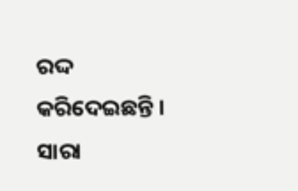ରଦ୍ଦ କରିଦେଇଛନ୍ତି । ସାରା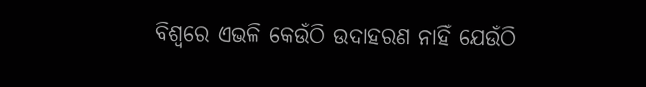ବିଶ୍ୱରେ ଏଭଳି କେଉଁଠି ଉଦାହରଣ ନାହିଁ ଯେଉଁଠି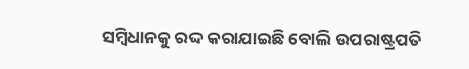ସମ୍ବିଧାନକୁ ରଦ୍ଦ କରାଯାଇଛି ବୋଲି ଉପରାଷ୍ଟ୍ରପତି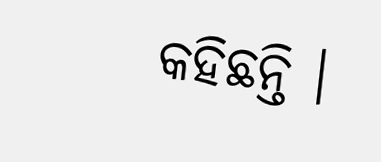କହିଛନ୍ତି ।